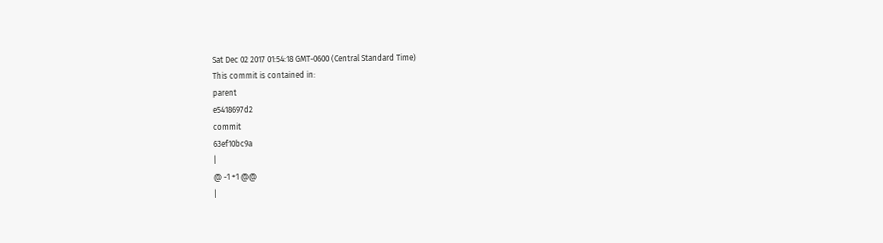Sat Dec 02 2017 01:54:18 GMT-0600 (Central Standard Time)
This commit is contained in:
parent
e5418697d2
commit
63ef10bc9a
|
@ -1 +1 @@
|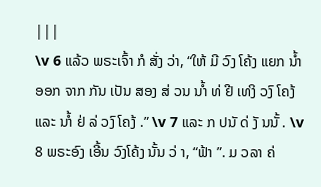|||
\v 6 ແລ້ວ ພຣະເຈົ້າ ກໍ ສັ່ງ ວ່າ, “ໃຫ້ ມີ ວົງ ໂຄ້ງ ແຍກ ນ້ຳ ອອກ ຈາກ ກັນ ເປັນ ສອງ ສ່ ວນ ນາໍ້ ທ່ ຢີ ເທງິ ວງົ ໂຄງ້ ແລະ ນາໍ້ ຢ່ ລ່ ວງົ ໂຄງ້ .” \v 7 ແລະ ກ ປນັ ດ່ ງັ ນນັ້ . \v 8 ພຣະອົງ ເອີ້ນ ວົງໂຄ້ງ ນັ້ນ ວ່ າ, “ຟ້າ ”. ມ ວລາ ຄ່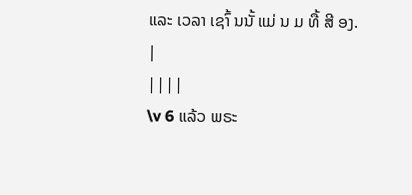ແລະ ເວລາ ເຊາົ້ ນນັ້ ແມ່ ນ ມ ທື້ ສີ ອງ.
|
||||
\v 6 ແລ້ວ ພຣະ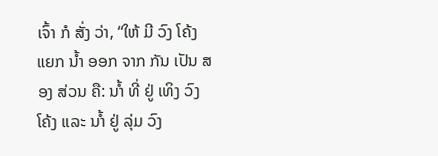ເຈົ້າ ກໍ ສັ່ງ ວ່າ, “ໃຫ້ ມີ ວົງ ໂຄ້ງ ແຍກ ນ້ຳ ອອກ ຈາກ ກັນ ເປັນ ສອງ ສ່ວນ ຄື: ນາໍ້ ທີ່ ຢູ່ ເທິງ ວົງ ໂຄ້ງ ແລະ ນາໍ້ ຢູ່ ລຸ່ມ ວົງ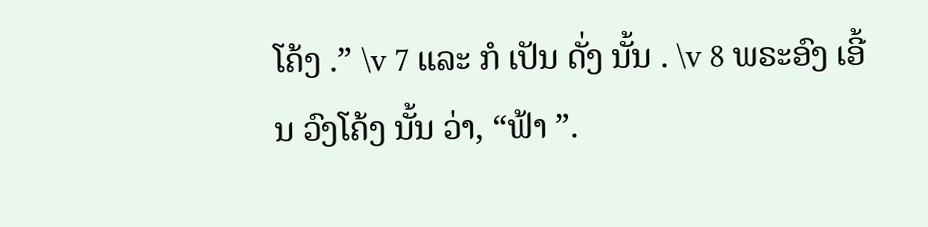ໂຄ້ງ .” \v 7 ແລະ ກໍ ເປັນ ດັ່ງ ນັ້ນ . \v 8 ພຣະອົງ ເອີ້ນ ວົງໂຄ້ງ ນັ້ນ ວ່າ, “ຟ້າ ”.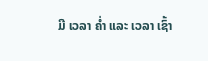ມີ ເວລາ ຄ່ຳ ແລະ ເວລາ ເຊົ້າ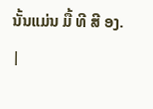ນັ້ນແມ່ນ ມື້ ທີ ສີ ອງ.
|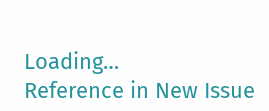Loading…
Reference in New Issue